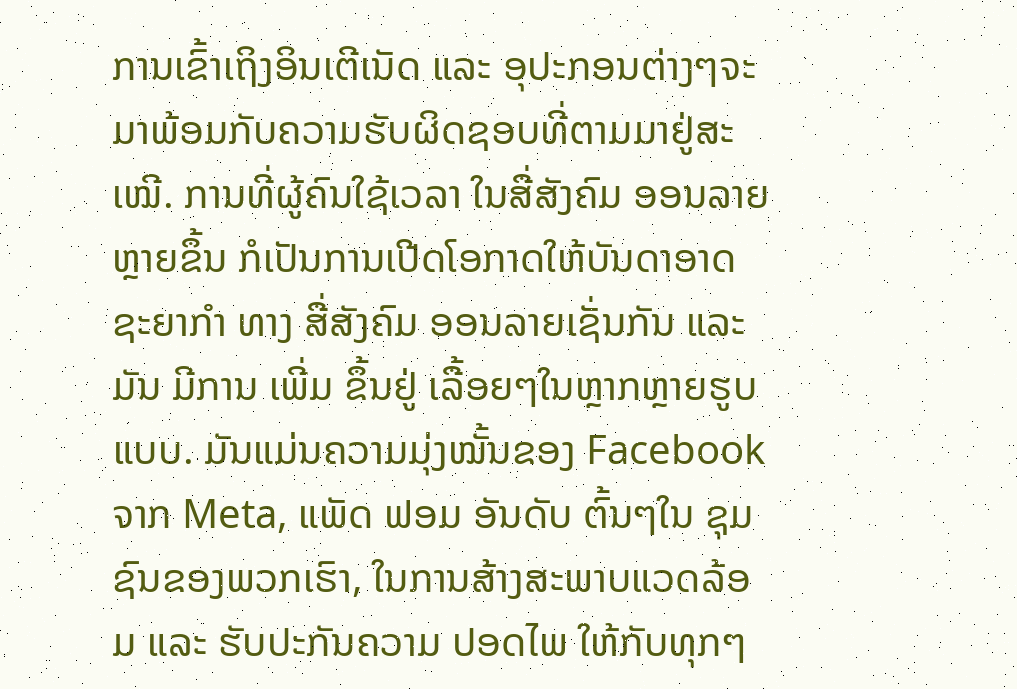ການເຂົ້າເຖິງອິນເຕີເນັດ ແລະ ອຸປະກອນຕ່າງໆຈະມາພ້ອມກັບຄວາມຮັບຜິດຊອບທີ່ຕາມມາຢູ່ສະເໝີ. ການທີ່ຜູ້ຄົນໃຊ້ເວລາ ໃນສື່ສັງຄົມ ອອນລາຍຫຼາຍຂຶ້ນ ກໍເປັນການເປີດໂອກາດໃຫ້ບັນດາອາດຊະຍາກຳ ທາງ ສື່ສັງຄົມ ອອນລາຍເຊັ່ນກັນ ແລະ ມັນ ມີການ ເພີ່ມ ຂຶ້ນຢູ່ ເລື້ອຍໆໃນຫຼາກຫຼາຍຮູບແບບ. ມັນແມ່ນຄວາມມຸ່ງໝັ້ນຂອງ Facebook ຈາກ Meta, ແພັດ ຟອມ ອັນດັບ ຕົ້ນໆໃນ ຊຸມຊົນຂອງພວກເຮົາ, ໃນການສ້າງສະພາບແວດລ້ອມ ແລະ ຮັບປະກັນຄວາມ ປອດໄພ ໃຫ້ກັບທຸກໆ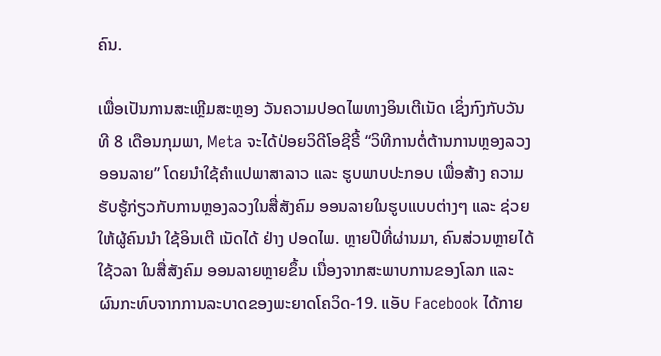ຄົນ.

ເພື່ອເປັນການສະເຫຼີມສະຫຼອງ ວັນຄວາມປອດໄພທາງອິນເຕີເນັດ ເຊິ່ງກົງກັບວັນທີ 8 ເດືອນກຸມພາ, Meta ຈະໄດ້ປ່ອຍວິດີໂອຊີຣີ້ “ວິທີການຕໍ່ຕ້ານການຫຼອງລວງອອນລາຍ” ໂດຍນໍາໃຊ້ຄຳແປພາສາລາວ ແລະ ຮູບພາບປະກອບ ເພື່ອສ້າງ ຄວາມຮັບຮູ້ກ່ຽວກັບການຫຼອງລວງໃນສື່ສັງຄົມ ອອນລາຍໃນຮູບແບບຕ່າງໆ ແລະ ຊ່ວຍໃຫ້ຜູ້ຄົນນໍາ ໃຊ້ອິນເຕີ ເນັດໄດ້ ຢ່າງ ປອດໄພ. ຫຼາຍປີທີ່ຜ່ານມາ, ຄົນສ່ວນຫຼາຍໄດ້ໃຊ້ວລາ ໃນສື່ສັງຄົມ ອອນລາຍຫຼາຍຂຶ້ນ ເນື່ອງຈາກສະພາບການຂອງໂລກ ແລະ ຜົນກະທົບຈາກການລະບາດຂອງພະຍາດໂຄວິດ-19. ແອັບ Facebook ໄດ້ກາຍ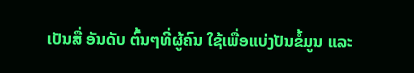ເປັນສື່ ອັນດັບ ຕົ້ນໆທີ່ຜູ້ຄົນ ໃຊ້ເພື່ອແບ່ງປັນຂໍ້ມູນ ແລະ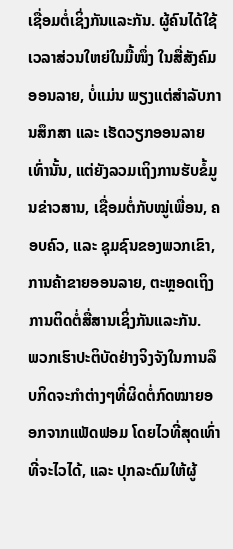ເຊື່ອມຕໍ່ເຊິ່ງກັນແລະກັນ. ຜູ້ຄົນໄດ້ໃຊ້ເວລາສ່ວນໃຫຍ່ໃນມື້ໜຶ່ງ ໃນສື່ສັງຄົມ ອອນລາຍ, ບໍ່ແມ່ນ ພຽງແຕ່ສຳລັບການສຶກສາ ແລະ ເຮັດວຽກອອນລາຍເທົ່ານັ້ນ, ແຕ່ຍັງລວມເຖິງການຮັບຂໍ້ມູນຂ່າວສານ, ເຊື່ອມຕໍ່ກັບໝູ່ເພື່ອນ, ຄອບຄົວ, ແລະ ຊຸມຊົນຂອງພວກເຂົາ, ການຄ້າຂາຍອອນລາຍ, ຕະຫຼອດເຖິງການຕິດຕໍ່ສື່ສານເຊິ່ງກັນແລະກັນ.
ພວກເຮົາປະຕິບັດຢ່າງຈິງຈັງໃນການລຶບກິດຈະກຳຕ່າງໆທີ່ຜິດຕໍ່ກົດໝາຍອອກຈາກແພັດຟອມ ໂດຍໄວທີ່ສຸດເທົ່າທີ່ຈະໄວໄດ້, ແລະ ປຸກລະດົມໃຫ້ຜູ້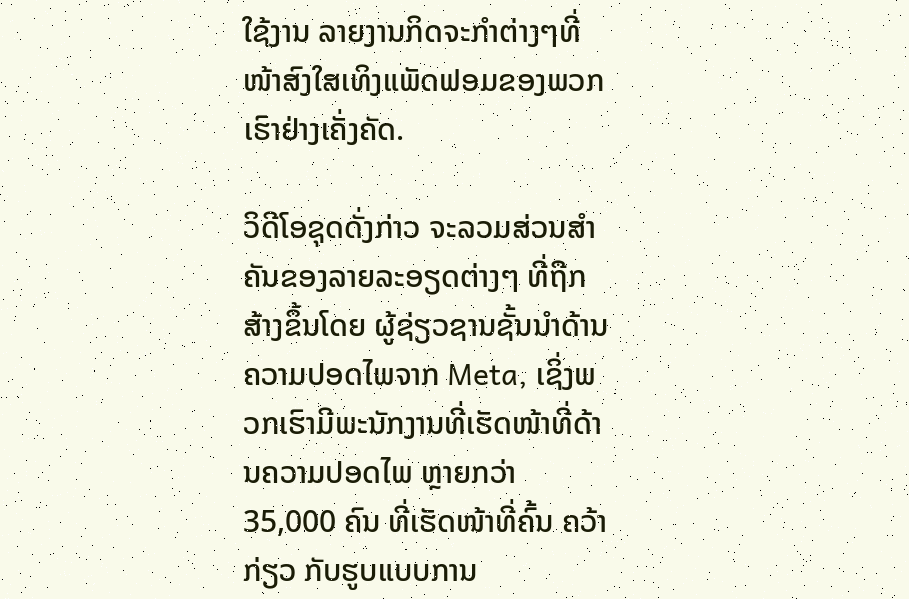ໃຊ້ງານ ລາຍງານກິດຈະກຳຕ່າງໆທີ່ໜ້າສົງໃສເທິງແພັດຟອມຂອງພວກເຮົາຢ່າງເຄັ່ງຄັດ.

ວິດີໂອຊຸດດັ່ງກ່າວ ຈະລວມສ່ວນສຳຄັນຂອງລາຍລະອຽດຕ່າງໆ ທີ່ຖືກສ້າງຂຶ້ນໂດຍ ຜູ້ຊ່ຽວຊານຊັ້ນນຳດ້ານຄວາມປອດໄພຈາກ Meta, ເຊິ່ງພວກເຮົາມີພະນັກງານທີ່ເຮັດໜ້າທີ່ດ້ານຄວາມປອດໄພ ຫຼາຍກວ່າ 35,000 ຄົນ ທີ່ເຮັດໜ້າທີ່ຄົ້ນ ຄວ້າກ່ຽວ ກັບຮູບແບບການ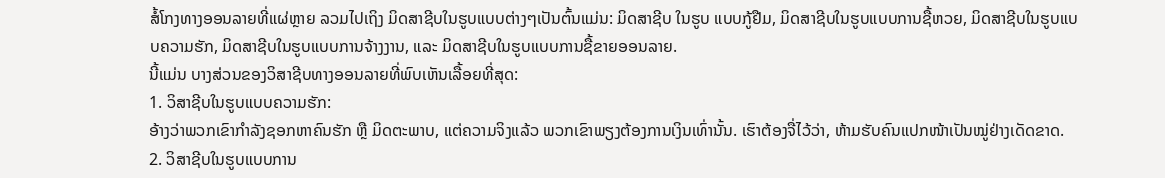ສໍ້ໂກງທາງອອນລາຍທີ່ແຜ່ຫຼາຍ ລວມໄປເຖິງ ມິດສາຊີບໃນຮູບແບບຕ່າງໆເປັນຕົ້ນແມ່ນ: ມິດສາຊີບ ໃນຮູບ ແບບກູ້ຢືມ, ມິດສາຊີບໃນຮູບແບບການຊື້ຫວຍ, ມິດສາຊີບໃນຮູບແບບຄວາມຮັກ, ມິດສາຊີບໃນຮູບແບບການຈ້າງງານ, ແລະ ມິດສາຊີບໃນຮູບແບບການຊື້ຂາຍອອນລາຍ.
ນີ້ແມ່ນ ບາງສ່ວນຂອງວິສາຊີບທາງອອນລາຍທີ່ພົບເຫັນເລື້ອຍທີ່ສຸດ:
1. ວິສາຊີບໃນຮູບແບບຄວາມຮັກ:
ອ້າງວ່າພວກເຂົາກຳລັງຊອກຫາຄົນຮັກ ຫຼື ມິດຕະພາບ, ແຕ່ຄວາມຈິງແລ້ວ ພວກເຂົາພຽງຕ້ອງການເງິນເທົ່ານັ້ນ. ເຮົາຕ້ອງຈື່ໄວ້ວ່າ, ຫ້າມຮັບຄົນແປກໜ້າເປັນໝູ່ຢ່າງເດັດຂາດ.
2. ວິສາຊີບໃນຮູບແບບການ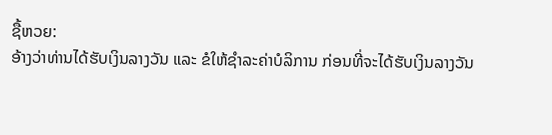ຊື້ຫວຍ:
ອ້າງວ່າທ່ານໄດ້ຮັບເງິນລາງວັນ ແລະ ຂໍໃຫ້ຊຳລະຄ່າບໍລິການ ກ່ອນທີ່ຈະໄດ້ຮັບເງິນລາງວັນ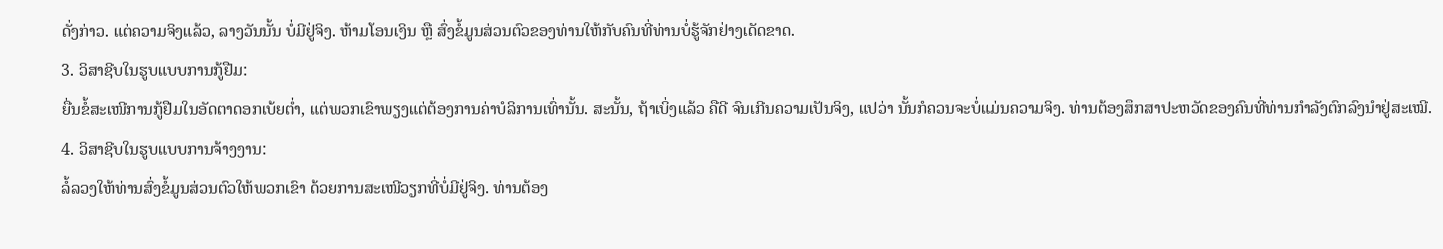ດັ່ງກ່າວ. ແຕ່ຄວາມຈິງແລ້ວ, ລາງວັນນັ້ນ ບໍ່ມີຢູ່ຈິງ. ຫ້າມໂອນເງິນ ຫຼື ສົ່ງຂໍ້ມູນສ່ວນຕົວຂອງທ່ານໃຫ້ກັບຄົນທີ່ທ່ານບໍ່ຮູ້ຈັກຢ່າງເດັດຂາດ.
3. ວິສາຊີບໃນຮູບແບບການກູ້ຢືມ:
ຍື່ນຂໍ້ສະເໜີການກູ້ຢືມໃນອັດຕາດອກເບ້ຍຕໍ່າ, ແຕ່ພວກເຂົາພຽງແຕ່ຕ້ອງການຄ່າບໍລິການເທົ່ານັ້ນ. ສະນັ້ນ, ຖ້າເບິ່ງແລ້ວ ຄືດີ ຈົນເກີນຄວາມເປັນຈິງ, ແປວ່າ ນັ້ນກໍຄວນຈະບໍ່ແມ່ນຄວາມຈິງ. ທ່ານຕ້ອງສຶກສາປະຫວັດຂອງຄົນທີ່ທ່ານກຳລັງຕົກລົງນຳຢູ່ສະເໝີ.
4. ວິສາຊີບໃນຮູບແບບການຈ້າງງານ:
ລໍ້ລວງໃຫ້ທ່ານສົ່ງຂໍ້ມູນສ່ວນຕົວໃຫ້ພວກເຂົາ ດ້ວຍການສະເໜີວຽກທີ່ບໍ່ມີຢູ່ຈິງ. ທ່ານຕ້ອງ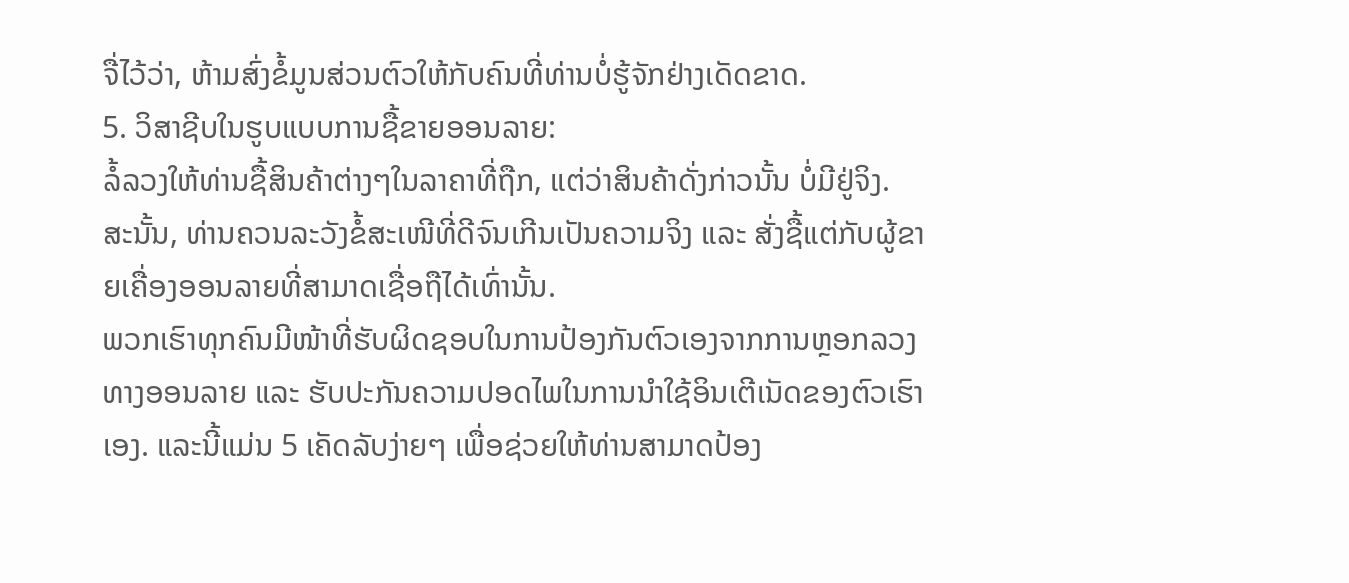ຈື່ໄວ້ວ່າ, ຫ້າມສົ່ງຂໍ້ມູນສ່ວນຕົວໃຫ້ກັບຄົນທີ່ທ່ານບໍ່ຮູ້ຈັກຢ່າງເດັດຂາດ.
5. ວິສາຊີບໃນຮູບແບບການຊື້ຂາຍອອນລາຍ:
ລໍ້ລວງໃຫ້ທ່ານຊື້ສິນຄ້າຕ່າງໆໃນລາຄາທີ່ຖືກ, ແຕ່ວ່າສິນຄ້າດັ່ງກ່າວນັ້ນ ບໍ່ມີຢູ່ຈິງ. ສະນັ້ນ, ທ່ານຄວນລະວັງຂໍ້ສະເໜີທີ່ດີຈົນເກີນເປັນຄວາມຈິງ ແລະ ສັ່ງຊື້ແຕ່ກັບຜູ້ຂາຍເຄື່ອງອອນລາຍທີ່ສາມາດເຊື່ອຖືໄດ້ເທົ່ານັ້ນ.
ພວກເຮົາທຸກຄົນມີໜ້າທີ່ຮັບຜິດຊອບໃນການປ້ອງກັນຕົວເອງຈາກການຫຼອກລວງທາງອອນລາຍ ແລະ ຮັບປະກັນຄວາມປອດໄພໃນການນຳໃຊ້ອິນເຕີເນັດຂອງຕົວເຮົາເອງ. ແລະນີ້ແມ່ນ 5 ເຄັດລັບງ່າຍໆ ເພື່ອຊ່ວຍໃຫ້ທ່ານສາມາດປ້ອງ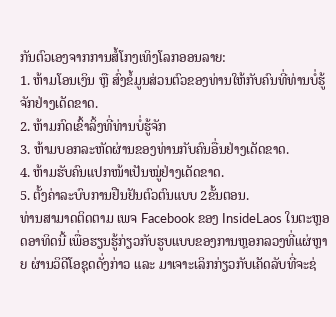ກັນຕົວເອງຈາກການສໍ້ໂກງເທິງໂລກອອນລາຍ:
1. ຫ້າມໂອນເງິນ ຫຼື ສົ່ງຂໍ້ມູນສ່ວນຕົວຂອງທ່ານໃຫ້ກັບຄົນທີ່ທ່ານບໍ່ຮູ້ຈັກຢ່າງເດັດຂາດ.
2. ຫ້າມກົດເຂົ້າລິ້ງທີ່ທ່ານບໍ່ຮູ້ຈັກ
3. ຫ້າມບອກລະຫັດຜ່ານຂອງທ່ານກັບຄົນອື່ນຢ່າງເດັດຂາດ.
4. ຫ້າມຮັບຄົນແປກໜ້າເປັນໝູ່ຢ່າງເດັດຂາດ.
5. ຕັ້ງຄ່າລະບົບການຢືນຢັນຕົວຕົນແບບ 2ຂັ້ນຕອນ.
ທ່ານສາມາດຕິດຕາມ ເພຈ Facebook ຂອງ InsideLaos ໃນຕະຫຼອດອາທິດນີ້ ເພື່ອຮຽນຮູ້ກ່ຽວກັບຮູບແບບຂອງການຫຼອກລວງທີ່ແຜ່ຫຼາຍ ຜ່ານວິດີໂອຊຸດດັ່ງກ່າວ ແລະ ມາເຈາະເລິກກ່ຽວກັບເຄັດລັບທີ່ຈະຊ່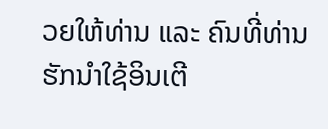ວຍໃຫ້ທ່ານ ແລະ ຄົນທີ່ທ່ານຮັກນໍາໃຊ້ອິນເຕີ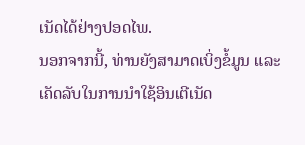ເນັດໄດ້ຢ່າງປອດໄພ.
ນອກຈາກນີ້, ທ່ານຍັງສາມາດເບິ່ງຂໍ້ມູນ ແລະ ເຄັດລັບໃນການນຳໃຊ້ອິນເຕີເນັດ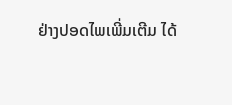ຢ່າງປອດໄພເພີ່ມເຕີມ ໄດ້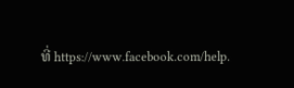ທີ່ https://www.facebook.com/help.